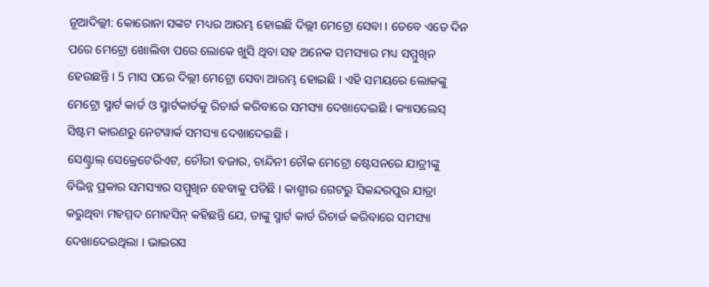ନୂଆଦିଲ୍ଲୀ: କୋରୋନା ସଙ୍କଟ ମଧ୍ୟର ଆରମ୍ଭ ହୋଇଛି ଦିଲ୍ଲୀ ମେଟ୍ରୋ ସେବା । ତେବେ ଏତେ ଦିନ ପରେ ମେଟ୍ରୋ ଖୋଲିବା ପରେ ଲୋକେ ଖୁସି ଥିବା ସହ ଅନେକ ସମସ୍ୟାର ମଧ୍ୟ ସମ୍ମୁଖିନ ହେଉଛନ୍ତି । 5 ମାସ ପରେ ଦିଲ୍ଲୀ ମେଟ୍ରୋ ସେବା ଆରମ୍ଭ ହୋଇଛି । ଏହି ସମୟରେ ଲୋକଙ୍କୁ ମେଟ୍ରୋ ସ୍ମାର୍ଟ କାର୍ଡ ଓ ସ୍ମାର୍ଟକାର୍ଡକୁ ରିଚାର୍ଜ କରିବାରେ ସମସ୍ୟା ଦେଖାଦେଇଛି । କ୍ୟାସଲେସ୍ ସିଷ୍ଟମ କାରଣରୁ ନେଟୱାର୍କ ସମସ୍ୟା ଦେଖାଦେଇଛି ।
ସେଣ୍ଟ୍ରାଲ୍ ସେକ୍ରେଟେରିଏଟ, ଚୌରୀ ବଜାର, ଚାନ୍ଦିନୀ ଚୌକ ମେଟ୍ରୋ ଷ୍ଟେସନରେ ଯାତ୍ରୀଙ୍କୁ ବିଭିନ୍ନ ପ୍ରକାର ସମସ୍ୟାର ସମ୍ମୁଖିନ ହେବାକୁ ପଡିଛି । କାଶ୍ମୀର ଗେଟରୁ ସିକନ୍ଦରପୁର ଯାତ୍ରା କରୁଥିବା ମହମ୍ମଦ ମୋହସିନ୍ କହିଛନ୍ତି ଯେ, ତାଙ୍କୁ ସ୍ମାର୍ଟ କାର୍ଡ ରିଚାର୍ଜ କରିବାରେ ସମସ୍ୟା ଦେଖାଦେଇଥିଲା । ଭାଇରସ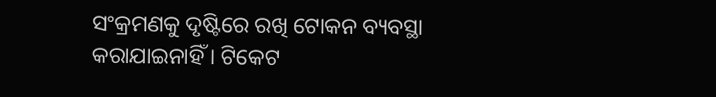ସଂକ୍ରମଣକୁ ଦୃଷ୍ଟିରେ ରଖି ଟୋକନ ବ୍ୟବସ୍ଥା କରାଯାଇନାହିଁ । ଟିକେଟ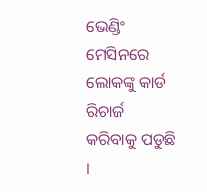ଭେଣ୍ଡିଂ ମେସିନରେ ଲୋକଙ୍କୁ କାର୍ଡ ରିଚାର୍ଜ କରିବାକୁ ପଡୁଛି ।